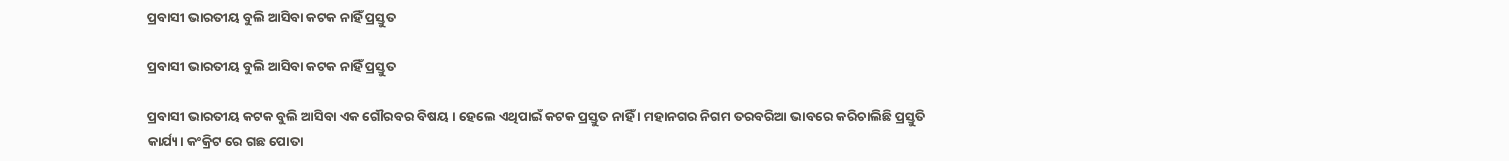ପ୍ରବାସୀ ଭାରତୀୟ ବୁଲି ଆସିବା କଟକ ନାହିଁ ପ୍ରସ୍ତୁତ

ପ୍ରବାସୀ ଭାରତୀୟ ବୁଲି ଆସିବା କଟକ ନାହିଁ ପ୍ରସ୍ତୁତ

ପ୍ରବାସୀ ଭାରତୀୟ କଟକ ବୁଲି ଆସିବା ଏକ ଗୌରବର ବିଷୟ । ହେଲେ ଏଥିପାଇଁ କଟକ ପ୍ରସ୍ତୁତ ନାହିଁ । ମହାନଗର ନିଗମ ତରବରିଆ ଭାବରେ କରିଚାଲିଛି ପ୍ରସ୍ତୁତି କାର୍ଯ୍ୟ। କଂକ୍ରିଟ ରେ ଗଛ ପୋତା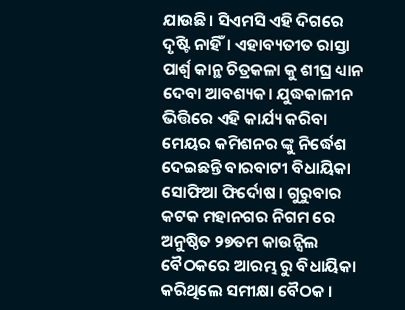ଯାଉଛି। ସିଏମସି ଏହି ଦିଗରେ ଦୃଷ୍ଟି ନାହିଁ। ଏହାବ୍ୟତୀତ ରାସ୍ତା ପାର୍ଶ୍ଵ କାନ୍ଥ ଚିତ୍ରକଳା କୁ ଶୀଘ୍ର ଧ୍ୟାନ ଦେବା ଆବଶ୍ୟକ। ଯୁଦ୍ଧକାଳୀନ ଭିତ୍ତିରେ ଏହି କାର୍ଯ୍ୟ କରିବା ମେୟର କମିଶନର ଙ୍କୁ ନିର୍ଦ୍ଧେଶ ଦେଇଛନ୍ତି ବାରବାଟୀ ବିଧାୟିକା ସୋଫିଆ ଫିର୍ଦୋଷ । ଗୁରୁବାର କଟକ ମହାନଗର ନିଗମ ରେ ଅନୁଷ୍ଠିତ ୨୭ତମ କାଉନ୍ସିଲ ବୈଠକରେ ଆରମ୍ଭ ରୁ ବିଧାୟିକା କରିଥିଲେ ସମୀକ୍ଷା ବୈଠକ ।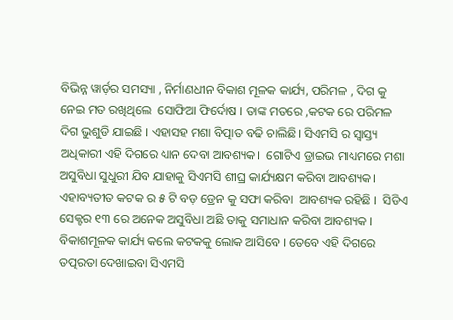ବିଭିନ୍ନ ୱାର୍ଡ଼ର ସମସ୍ୟା , ନିର୍ମାଣଧୀନ ବିକାଶ ମୂଳକ କାର୍ଯ୍ୟ, ପରିମଳ , ଦିଗ କୁ ନେଇ ମତ ରଖିଥିଲେ  ସୋଫିଆ ଫିର୍ଦୋଷ । ତାଙ୍କ ମତରେ ,କଟକ ରେ ପରିମଳ ଦିଗ ଭୁଶୁଡି ଯାଇଛି । ଏହାସହ ମଶା ବିତ୍ପାତ ବଢି ଚାଲିଛି। ସିଏମସି ର ସ୍ବାସ୍ତ୍ୟ ଅଧିକାରୀ ଏହି ଦିଗରେ ଧ୍ୟାନ ଦେବା ଆବଶ୍ୟକ।  ଗୋଟିଏ ଡ୍ରାଇଭ ମାଧ୍ୟମରେ ମଶା ଅସୁବିଧା ସୁଧୁରୀ ଯିବ ଯାହାକୁ ସିଏମସି ଶୀଘ୍ର କାର୍ଯ୍ୟକ୍ଷମ କରିବା ଆବଶ୍ୟକ। ଏହାବ୍ୟତୀତ କଟକ ର ୫ ଟି ବଡ଼ ଡ୍ରେନ କୁ ସଫା କରିବା  ଆବଶ୍ୟକ ରହିଛି ।  ସିଡିଏ ସେକ୍ଟର ୧୩ ରେ ଅନେକ ଅସୁବିଧା ଅଛି ତାକୁ ସମାଧାନ କରିବା ଆବଶ୍ୟକ । ବିକାଶମୂଳକ କାର୍ଯ୍ୟ କଲେ କଟକକୁ ଲୋକ ଆସିବେ । ତେବେ ଏହି ଦିଗରେ ତତ୍ପରତା ଦେଖାଇବା ସିଏମସି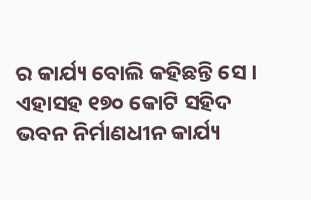ର କାର୍ଯ୍ୟ ବୋଲି କହିଛନ୍ତି ସେ । ଏହାସହ ୧୭୦ କୋଟି ସହିଦ ଭବନ ନିର୍ମାଣଧୀନ କାର୍ଯ୍ୟ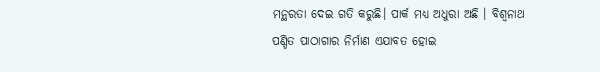ମନ୍ଥରତା ଦେଇ ଗତି କରୁଛି। ପାର୍କ ମଧ୍ୟ ଅଧୁରା ଅଛି । ବିଶ୍ଵନାଥ ପଣ୍ଡିତ ପାଠାଗାର ନିର୍ମାଣ ଏଯାବତ ହୋଇ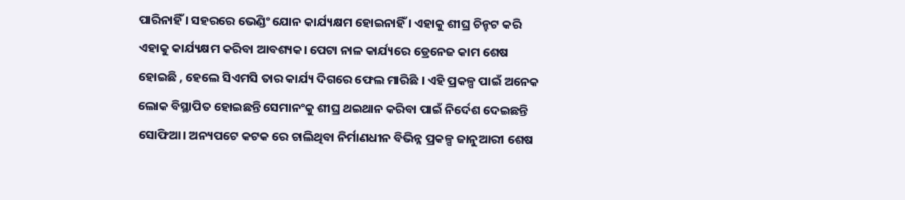ପାରିନାହିଁ । ସହରରେ ଭେଣ୍ଡିଂ ଯୋନ କାର୍ଯ୍ୟକ୍ଷମ ହୋଇନାହିଁ । ଏହାକୁ ଶୀଘ୍ର ଚିନ୍ହଟ କରି ଏହାକୁ କାର୍ଯ୍ୟକ୍ଷମ କରିବା ଆବଶ୍ୟକ। ପେଟା ନାଳ କାର୍ଯ୍ୟରେ ଡ୍ରେନେଜ କାମ ଶେଷ ହୋଇଛି , ହେଲେ ସିଏମସି ତାର କାର୍ଯ୍ୟ ଦିଗରେ ଫେଲ ମାରିଛି । ଏହି ପ୍ରକଳ୍ପ ପାଇଁ ଅନେକ ଲୋକ ବିସ୍ଥାପିତ ହୋଇଛନ୍ତି ସେମାନଂକୁ ଶୀଘ୍ର ଥଇଥାନ କରିବା ପାଇଁ ନିର୍ଦେଶ ଦେଇଛନ୍ତି ସୋଫିଆ। ଅନ୍ୟପଟେ କଟକ ରେ ଚାଲିଥିବା ନିର୍ମାଣଧୀନ ବିଭିନ୍ନ ପ୍ରକଳ୍ପ ଜାନୁଆରୀ ଶେଷ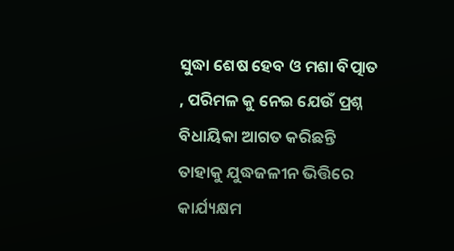ସୁଦ୍ଧା ଶେଷ ହେବ ଓ ମଶା ବିତ୍ପାତ , ପରିମଳ କୁ ନେଇ ଯେଉଁ ପ୍ରଶ୍ନ ବିଧାୟିକା ଆଗତ କରିଛନ୍ତି ତାହାକୁ ଯୁଦ୍ଧଜଳୀନ ଭିତ୍ତିରେ କାର୍ଯ୍ୟକ୍ଷମ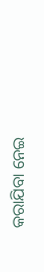କରାଯିବା ନେଇ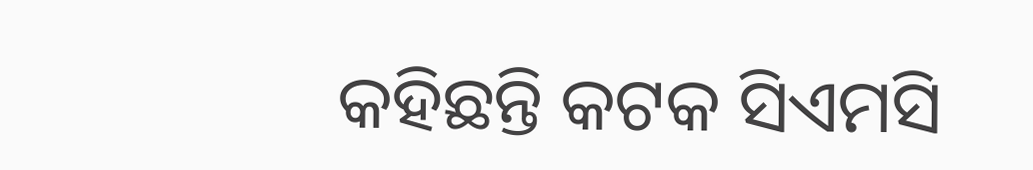କହିଛନ୍ତି କଟକ ସିଏମସି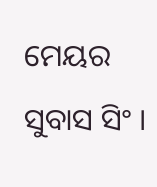ମେୟର ସୁବାସ ସିଂ ।